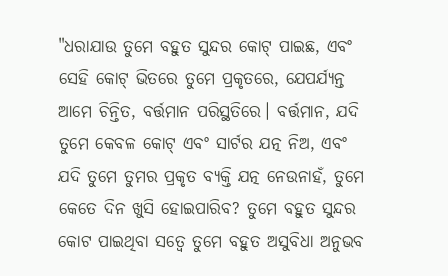"ଧରାଯାଉ ତୁମେ ବହୁତ ସୁନ୍ଦର କୋଟ୍ ପାଇଛ, ଏବଂ ସେହି କୋଟ୍ ଭିତରେ ତୁମେ ପ୍ରକୃତରେ, ଯେପର୍ଯ୍ୟନ୍ତ ଆମେ ଚିନ୍ତିତ, ବର୍ତ୍ତମାନ ପରିସ୍ଥତିରେ। ବର୍ତ୍ତମାନ, ଯଦି ତୁମେ କେବଳ କୋଟ୍ ଏବଂ ସାର୍ଟର ଯତ୍ନ ନିଅ, ଏବଂ ଯଦି ତୁମେ ତୁମର ପ୍ରକୃତ ବ୍ୟକ୍ତି ଯତ୍ନ ନେଉନାହଁ, ତୁମେ କେତେ ଦିନ ଖୁସି ହୋଇପାରିବ? ତୁମେ ବହୁତ ସୁନ୍ଦର କୋଟ ପାଇଥିବା ସତ୍ୱେ ତୁମେ ବହୁତ ଅସୁବିଧା ଅନୁଭବ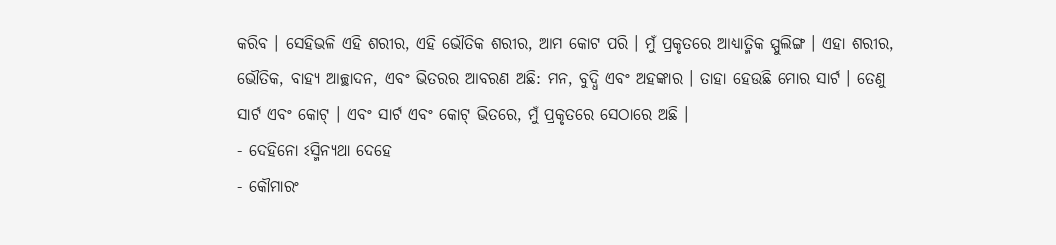କରିବ । ସେହିଭଳି ଏହି ଶରୀର, ଏହି ଭୌତିକ ଶରୀର, ଆମ କୋଟ ପରି । ମୁଁ ପ୍ରକୃତରେ ଆଧ୍ୟାତ୍ମିକ ସ୍ପୁଲିଙ୍ଗ । ଏହା ଶରୀର, ଭୌତିକ, ବାହ୍ୟ ଆଚ୍ଛାଦନ, ଏବଂ ଭିତରର ଆବରଣ ଅଛି: ମନ, ବୁଦ୍ଧି ଏବଂ ଅହଙ୍କାର । ତାହା ହେଉଛି ମୋର ସାର୍ଟ । ତେଣୁ ସାର୍ଟ ଏବଂ କୋଟ୍ । ଏବଂ ସାର୍ଟ ଏବଂ କୋଟ୍ ଭିତରେ, ମୁଁ ପ୍ରକୃତରେ ସେଠାରେ ଅଛି ।
- ଦେହିନୋ ଽସ୍ମିନ୍ୟଥା ଦେହେ
- କୌମାରଂ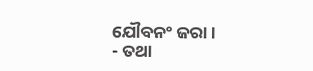ଯୌବନଂ ଜରା ।
- ତଥା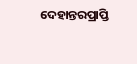ଦେହାନ୍ତରପ୍ରାପ୍ତି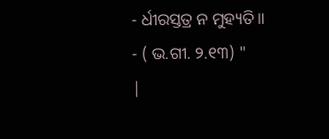- ର୍ଧୀରସ୍ତତ୍ର ନ ମୁହ୍ୟତି ॥
- ( ଭ.ଗୀ. ୨.୧୩) "
|